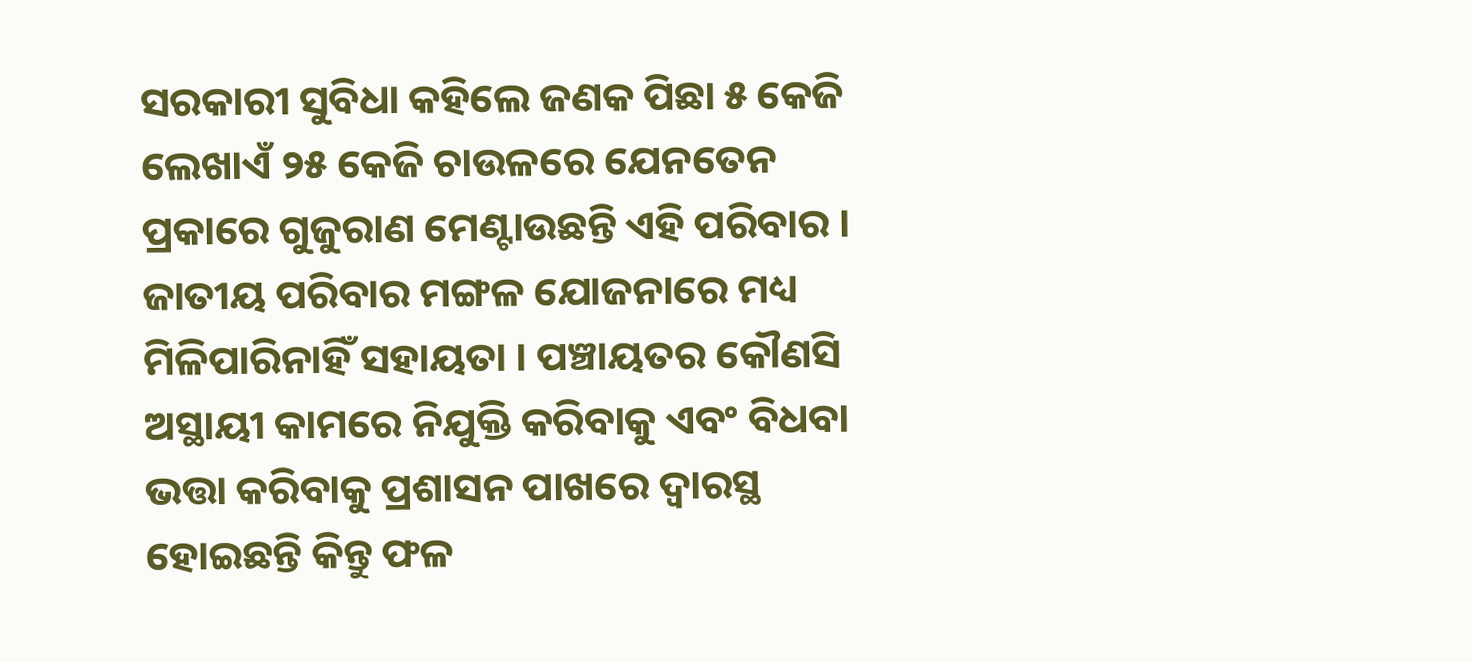ସରକାରୀ ସୁବିଧା କହିଲେ ଜଣକ ପିଛା ୫ କେଜି ଲେଖାଏଁ ୨୫ କେଜି ଚାଉଳରେ ଯେନତେନ ପ୍ରକାରେ ଗୁଜୁରାଣ ମେଣ୍ଟାଉଛନ୍ତି ଏହି ପରିବାର । ଜାତୀୟ ପରିବାର ମଙ୍ଗଳ ଯୋଜନାରେ ମଧ୍ୟ ମିଳିପାରିନାହିଁ ସହାୟତା । ପଞ୍ଚାୟତର କୌଣସି ଅସ୍ଥାୟୀ କାମରେ ନିଯୁକ୍ତି କରିବାକୁ ଏବଂ ବିଧବା ଭତ୍ତା କରିବାକୁ ପ୍ରଶାସନ ପାଖରେ ଦ୍ୱାରସ୍ଥ ହୋଇଛନ୍ତି କିନ୍ତୁ ଫଳ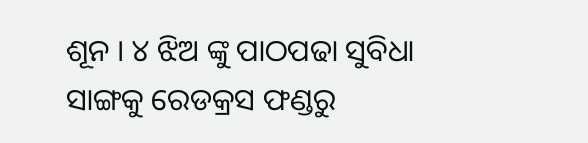ଶୂନ । ୪ ଝିଅ ଙ୍କୁ ପାଠପଢା ସୁବିଧା ସାଙ୍ଗକୁ ରେଡକ୍ରସ ଫଣ୍ଡରୁ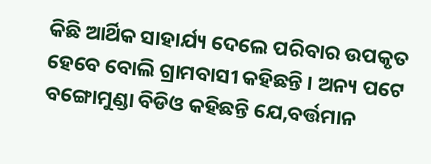କିଛି ଆର୍ଥିକ ସାହାର୍ଯ୍ୟ ଦେଲେ ପରିବାର ଉପକୃତ ହେବେ ବୋଲି ଗ୍ରାମବାସୀ କହିଛନ୍ତି । ଅନ୍ୟ ପଟେ ବଙ୍ଗୋମୁଣ୍ଡା ବିଡିଓ କହିଛନ୍ତି ଯେ,ବର୍ତ୍ତମାନ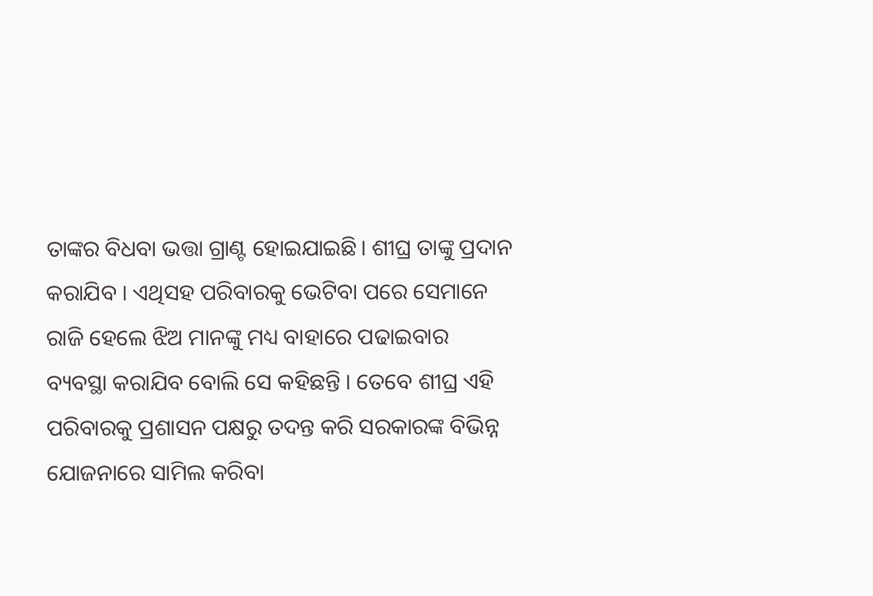ତାଙ୍କର ବିଧବା ଭତ୍ତା ଗ୍ରାଣ୍ଟ ହୋଇଯାଇଛି। ଶୀଘ୍ର ତାଙ୍କୁ ପ୍ରଦାନ କରାଯିବ । ଏଥିସହ ପରିବାରକୁ ଭେଟିବା ପରେ ସେମାନେ ରାଜି ହେଲେ ଝିଅ ମାନଙ୍କୁ ମଧ୍ୟ ବାହାରେ ପଢାଇବାର ବ୍ୟବସ୍ଥା କରାଯିବ ବୋଲି ସେ କହିଛନ୍ତି । ତେବେ ଶୀଘ୍ର ଏହି ପରିବାରକୁ ପ୍ରଶାସନ ପକ୍ଷରୁ ତଦନ୍ତ କରି ସରକାରଙ୍କ ବିଭିନ୍ନ ଯୋଜନାରେ ସାମିଲ କରିବା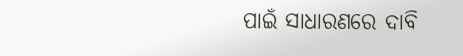ପାଇଁ ସାଧାରଣରେ ଦାବି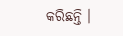କରିଛନ୍ତି ।